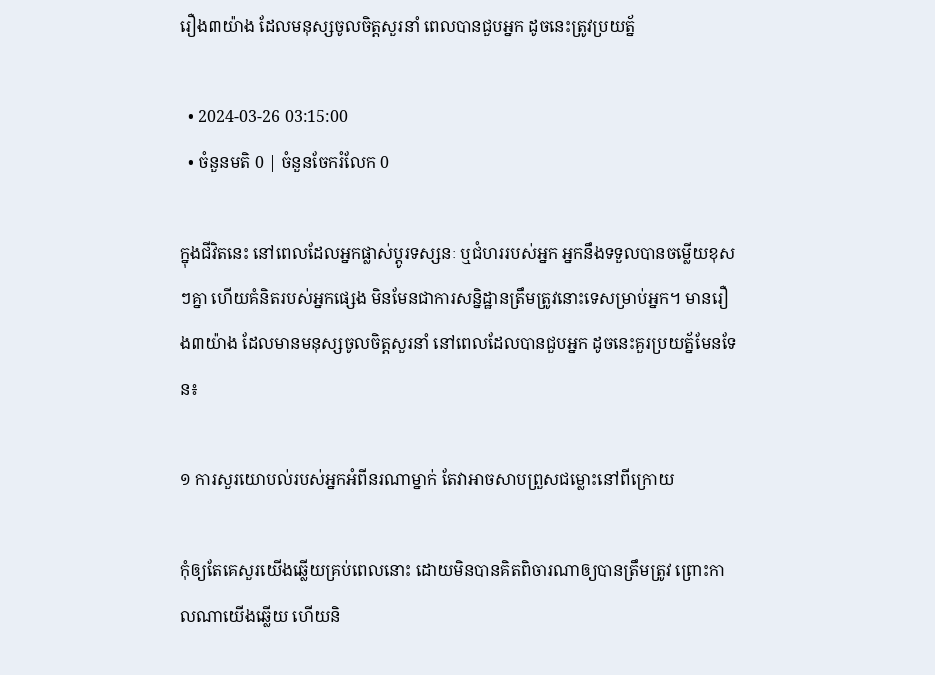រឿង៣យ៉ាង ដែលមនុស្សចូលចិត្តសួរនាំ ពេលបានជួបអ្នក ដូចនេះត្រូវប្រយត្ន័

  • 2024-03-26 03:15:00
  • ចំនួនមតិ 0 | ចំនួនចែករំលែក 0

ក្នុងជីវិតនេះ នៅពេលដែលអ្នកផ្លាស់ប្តូរទស្សនៈ ឬជំហររបស់អ្នក អ្នកនឹងទទួលបានចម្លើយខុសៗគ្នា ហើយគំនិតរបស់អ្នកផ្សេង មិនមែនជាការសន្និដ្ឋានត្រឹមត្រូវនោះទេសម្រាប់អ្នក។ មានរឿង៣យ៉ាង ដែលមានមនុស្សចូលចិត្តសួរនាំ នៅពេលដែលបានជួបអ្នក ដូចនេះគួរប្រយត្ន័មែនទែន៖

១ ការសួរយោបល់របស់អ្នកអំពីនរណាម្នាក់ តែវាអាចសាបព្រួសជម្លោះនៅពីក្រោយ

កុំឲ្យតែគេសួរយើងឆ្លើយគ្រប់ពេលនោះ ដោយមិនបានគិតពិចារណាឲ្យបានត្រឹមត្រូវ ព្រោះកាលណាយើងឆ្លើយ ហើយនិ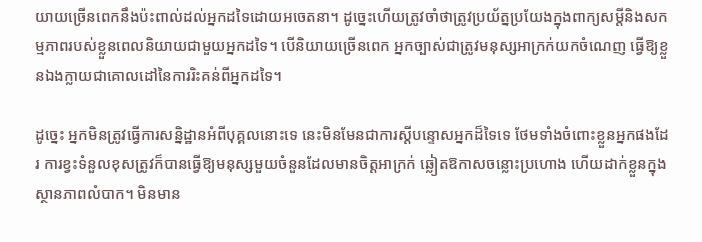យាយច្រើនពេកនឹងប៉ះពាល់ដល់អ្នកដទៃដោយអចេតនា។ ដូច្នេះហើយត្រូវចាំថាត្រូវប្រយ័ត្នប្រយែងក្នុងពាក្យសម្ដីនិងសកម្មភាពរបស់ខ្លួនពេលនិយាយជាមួយអ្នកដទៃ។ បើនិយាយច្រើនពេក អ្នកច្បាស់ជាត្រូវមនុស្សអាក្រក់យកចំណេញ ធ្វើឱ្យខ្លួនឯងក្លាយជាគោលដៅនៃការរិះគន់ពីអ្នកដទៃ។

ដូច្នេះ អ្នកមិនត្រូវធ្វើការសន្និដ្ឋានអំពីបុគ្គលនោះទេ នេះមិនមែនជាការស្តីបន្ទោសអ្នកដ៏ទៃទេ ថែមទាំងចំពោះខ្លួនអ្នកផងដែរ ការខ្វះទំនួលខុសត្រូវក៏បានធ្វើឱ្យមនុស្សមួយចំនួនដែលមានចិត្តអាក្រក់ ឆ្លៀតឱកាសចន្លោះប្រហោង ហើយដាក់ខ្លួនក្នុងស្ថានភាពលំបាក។ មិនមាន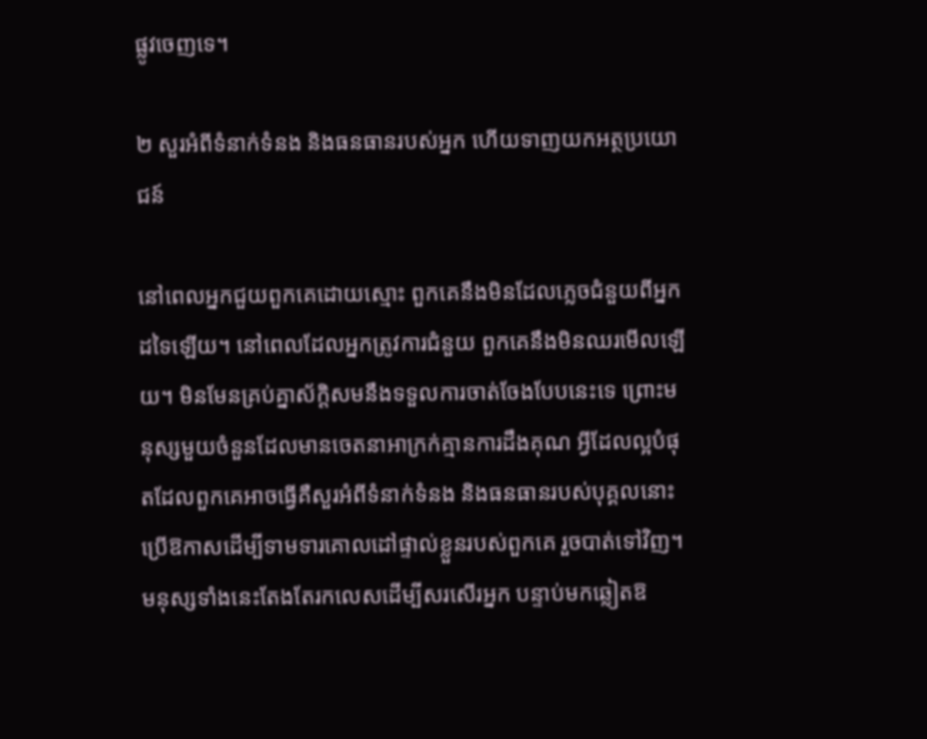ផ្លូវចេញទេ។

២ សួរអំពីទំនាក់ទំនង និងធនធានរបស់អ្នក ហើយទាញយកអត្ថប្រយោជន៍

នៅពេលអ្នកជួយពួកគេដោយស្មោះ ពួកគេនឹងមិនដែលភ្លេចជំនួយពីអ្នកដទៃឡើយ។ នៅពេលដែលអ្នកត្រូវការជំនួយ ពួកគេនឹងមិនឈរមើលឡើយ។ មិនមែនគ្រប់គ្នាស័ក្តិសមនឹងទទួលការចាត់ចែងបែបនេះទេ ព្រោះមនុស្សមួយចំនួនដែលមានចេតនាអាក្រក់គ្មានការដឹងគុណ អ្វីដែលល្អបំផុតដែលពួកគេអាចធ្វើគឺសួរអំពីទំនាក់ទំនង និងធនធានរបស់បុគ្គលនោះ ប្រើឱកាសដើម្បីទាមទារគោលដៅផ្ទាល់ខ្លួនរបស់ពួកគេ រួចបាត់ទៅវិញ។មនុស្សទាំងនេះតែងតែរកលេសដើម្បីសរសើរអ្នក បន្ទាប់មកឆ្លៀតឱ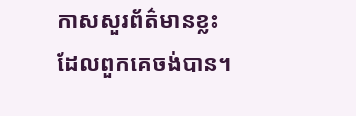កាសសួរព័ត៌មានខ្លះដែលពួកគេចង់បាន។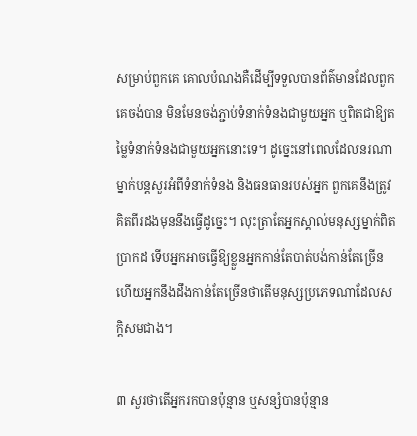សម្រាប់ពួកគេ គោលបំណងគឺដើម្បីទទួលបានព័ត៌មានដែលពួកគេចង់បាន មិនមែនចង់ភ្ជាប់ទំនាក់ទំនងជាមួយអ្នក ឬពិតជាឱ្យតម្លៃទំនាក់ទំនងជាមួយអ្នកនោះទេ។ ដូច្នេះនៅពេលដែលនរណាម្នាក់បន្តសួរអំពីទំនាក់ទំនង និងធនធានរបស់អ្នក ពួកគេនឹងត្រូវគិតពីរដងមុននឹងធ្វើដូច្នេះ។ លុះត្រាតែអ្នកស្គាល់មនុស្សម្នាក់ពិតប្រាកដ ទើបអ្នកអាចធ្វើឱ្យខ្លួនអ្នកកាន់តែបាត់បង់កាន់តែច្រើន ហើយអ្នកនឹងដឹងកាន់តែច្រើនថាតើមនុស្សប្រភេទណាដែលសក្តិសមជាង។

៣ សួរថាតើអ្នករកបានប៉ុន្មាន ឬសន្សំបានប៉ុន្មាន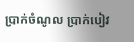ប្រាក់ចំណូល ប្រាក់បៀវ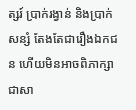ត្សរ៍ ប្រាក់រង្វាន់ និងប្រាក់សន្សំ តែងតែជារឿងឯកជន ហើយមិនអាចពិភាក្សាជាសា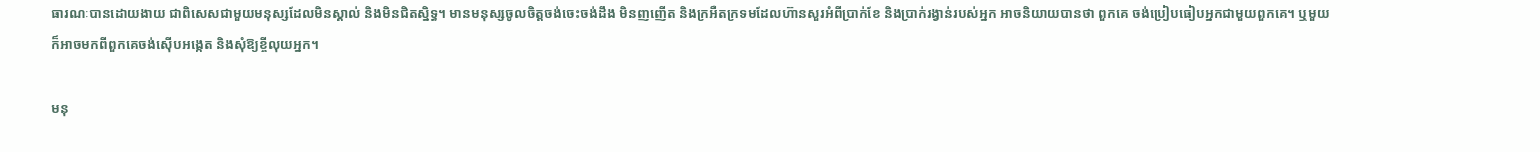ធារណៈបានដោយងាយ ជាពិសេសជាមួយមនុស្សដែលមិនស្គាល់ និងមិនជិតស្និទ្ធ។ មានមនុស្សចូលចិត្តចង់ចេះចង់ដឹង មិនញញើត និងក្រអឺតក្រទមដែលហ៊ានសួរអំពីប្រាក់ខែ និងប្រាក់រង្វាន់របស់អ្នក អាចនិយាយបានថា ពួកគេ ចង់ប្រៀបធៀបអ្នកជាមួយពួកគេ។ ឬមួយក៏អាចមកពីពួកគេចង់ស៊ើបអង្កេត និងសុំឱ្យខ្ចីលុយអ្នក។

មនុ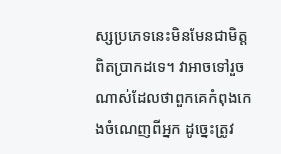ស្សប្រភេទនេះមិនមែនជាមិត្តពិតប្រាកដទេ។ វាអាចទៅរួចណាស់ដែលថាពួកគេកំពុងកេងចំណេញពីអ្នក ដូច្នេះត្រូវ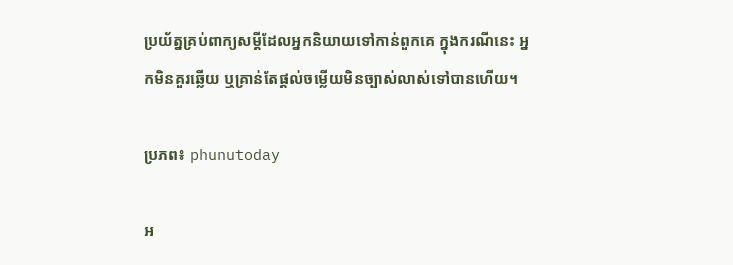ប្រយ័ត្នគ្រប់ពាក្យសម្ដីដែលអ្នកនិយាយទៅកាន់ពួកគេ ក្នុងករណីនេះ អ្នកមិនគួរឆ្លើយ ឬគ្រាន់តែផ្តល់ចម្លើយមិនច្បាស់លាស់ទៅបានហើយ។

ប្រភព៖ phunutoday

អ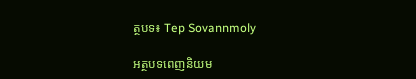ត្ថបទ៖ Tep Sovannmoly

អត្ថបទពេញនិយម